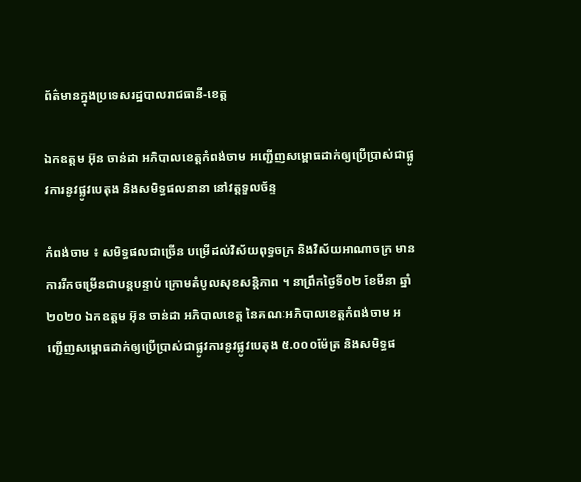ព័ត៌មានក្នុងប្រទេសរដ្ឋបាលរាជធានី-ខេត្ត

ឯកឧត្តម អ៊ុន ចាន់ដា អភិបាលខេត្តកំពង់ចាម អញ្ជើញសម្ពោធដាក់ឲ្យប្រើប្រាស់ជាផ្លូវការនូវផ្លូវបេតុង និងសមិទ្ធផលនានា នៅវត្តទួលច័ន្ទ

កំពង់ចាម ៖ សមិទ្ធផលជាច្រើន បម្រើដល់វិស័យពុទ្ធចក្រ និងវិស័យអាណាចក្រ មានការរីកចម្រើនជាបន្តបន្ទាប់ ក្រោមតំបូលសុខសន្តិភាព ។ នាព្រឹកថ្ងៃទី០២ ខែមីនា ឆ្នាំ២០២០ ឯកឧត្តម អ៊ុន ចាន់ដា អភិបាលខេត្ត នៃគណៈអភិបាលខេត្តកំពង់ចាម អញ្ជើញសម្ពោធដាក់ឲ្យប្រើប្រាស់ជាផ្លូវការនូវផ្លូវបេតុង ៥.០០០ម៉ែត្រ និងសមិទ្ធផ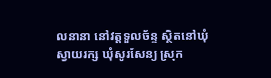លនានា នៅវត្តទួលច័ន្ទ ស្ថិតនៅឃុំស្វាយរក្ស ឃុំសូរសែន្យ ស្រុក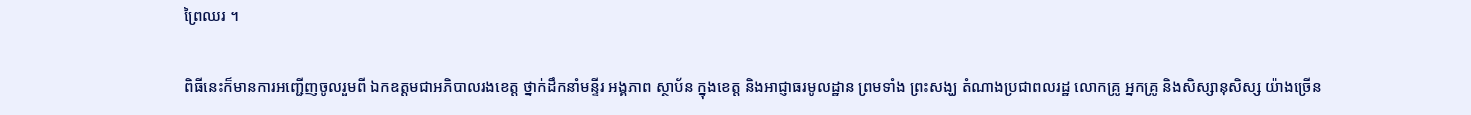ព្រៃឈរ ។

ពិធីនេះក៏មានការអញ្ជើញចូលរួមពី ឯកឧត្ដមជាអភិបាលរងខេត្ត ថ្នាក់ដឹកនាំមន្ទីរ អង្គភាព ស្ថាប័ន ក្នុងខេត្ត និងអាជ្ញាធរមូលដ្ឋាន ព្រមទាំង ព្រះសង្ឃ តំណាងប្រជាពលរដ្ឋ លោកគ្រូ អ្នកគ្រូ និងសិស្សានុសិស្ស យ៉ាងច្រើន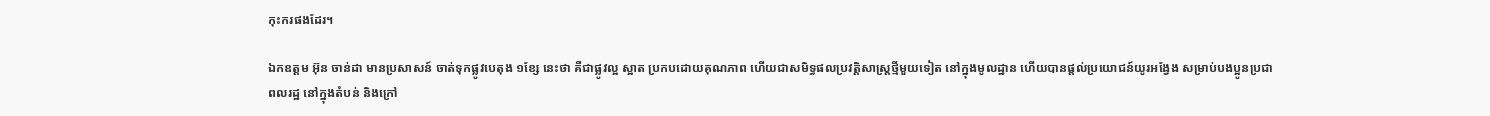កុះករផងដែរ។

ឯកឧត្ដម អ៊ុន ចាន់ដា មានប្រសាសន៍ ចាត់ទុកផ្លូវបេតុង ១ខ្សែ នេះថា គឺជាផ្លូវល្អ ស្អាត ប្រកបដោយគុណភាព ហើយជាសមិទ្ធផលប្រវត្តិសាស្ត្រថ្មីមួយទៀត នៅក្នុងមូលដ្ឋាន ហើយបានផ្ដល់ប្រយោជន៍យូរអង្វែង សម្រាប់បងប្អូនប្រជាពលរដ្ឋ នៅក្នុងតំបន់ និងក្រៅ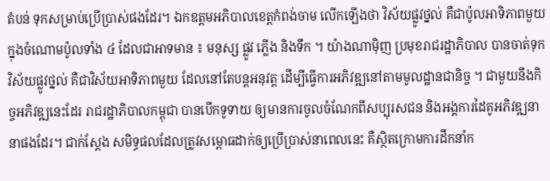តំបន់ ទុកសម្រាប់ប្រើប្រាស់ផងដែរ។ ឯកឧត្ដមអភិបាលខេត្តកំពង់ចាម លើកឡើងថា វិស័យផ្លូវថ្នល់ គឺជាប៉ូលអាទិភាពមួយ ក្នុងចំណោមប៉ូលទាំង ៤ ដែលជាអាទមាន ៖ មនុស្ស ផ្លូវ ភ្លើង និងទឹក ។ យ៉ាងណាម៉ិញ ប្រមុខរាជរដ្ឋាភិបាល បានចាត់ទុកវិស័យផ្លូវថ្នល់ គឺជាវិស័យអាទិភាពមួយ ដែលនៅតែបន្តអនុវត្ត ដើម្បីធ្វើការអភិវឌ្ឍនៅតាមមូលដ្ឋានជានិច្ច ។ ជាមួយនឹងកិច្ចអភិវឌ្ឍនេះដែរ រាជរដ្ឋាភិបាលកម្ពុជា បានបើកទូទាយ ឲ្យមានការចូលចំណែកពីសប្បុរសជន និងអង្គការដៃគូអភិវឌ្ឍនានាផងដែរ។ ជាក់ស្ដែង សមិទ្ធផលដែលត្រូវសម្ពោធដាក់ឲ្យប្រើប្រាស់នាពេលនេះ គឺស្ថិតក្រោមការដឹកនាំក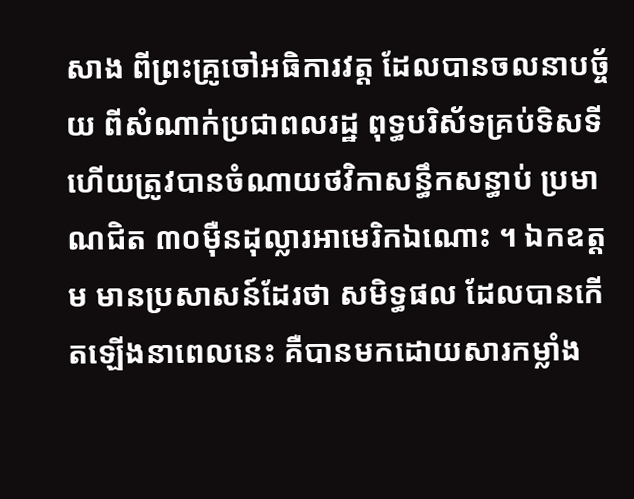សាង ពីព្រះគ្រូចៅអធិការវត្ត ដែលបានចលនាបច្ច័យ ពីសំណាក់ប្រជាពលរដ្ឋ ពុទ្ធបរិស័ទគ្រប់ទិសទី ហើយត្រូវបានចំណាយថវិកាសន្ធឹកសន្ធាប់ ប្រមាណជិត ៣០ម៉ឺនដុល្លារអាមេរិកឯណោះ ។ ឯកឧត្ដម មានប្រសាសន៍ដែរថា សមិទ្ធផល ដែលបានកើតឡើងនាពេលនេះ គឺបានមកដោយសារកម្លាំង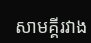សាមគ្គីរវាង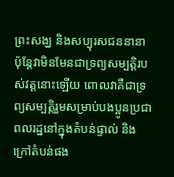ព្រះសង្ឃ និងសប្បុរសជននានា ប៉ុន្តែវាមិនមែនជាទ្រព្យសម្បត្តិរបស់វត្តនោះឡើយ ពោលវាគឺជាទ្រព្យសម្បត្តិរួមសម្រាប់បងប្អូនប្រជាពលរដ្ឋនៅក្នុងតំបន់ផ្ទាល់ និងក្រៅតំបន់ផង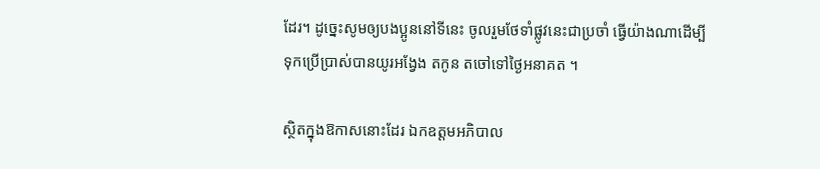ដែរ។ ដូច្នេះសូមឲ្យបងប្អូននៅទីនេះ ចូលរួមថែទាំផ្លូវនេះជាប្រចាំ ធ្វើយ៉ាងណាដើម្បីទុកប្រើប្រាស់បានយូរអង្វែង តកូន តចៅទៅថ្ងៃអនាគត ។

ស្ថិតក្នុងឱកាសនោះដែរ ឯកឧត្ដមអភិបាល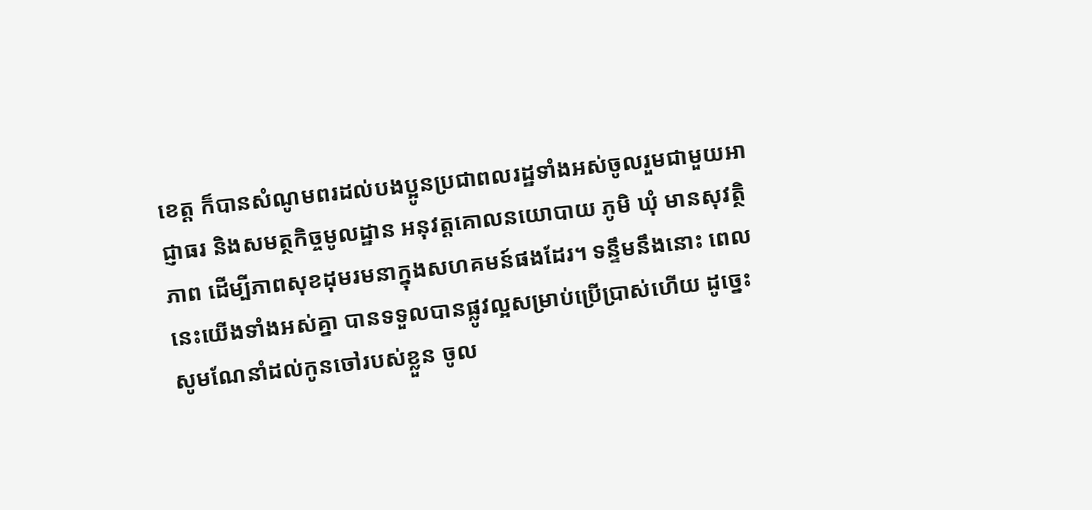ខេត្ត ក៏បានសំណូមពរដល់បងប្អូនប្រជាពលរដ្ឋទាំងអស់ចូលរួមជាមួយអាជ្ញាធរ និងសមត្ថកិច្ចមូលដ្ឋាន អនុវត្តគោលនយោបាយ ភូមិ ឃុំ មានសុវត្ថិភាព ដើម្បីភាពសុខដុមរមនាក្នុងសហគមន៍ផងដែរ។ ទន្ទឹមនឹងនោះ ពេលនេះយើងទាំងអស់គ្នា បានទទួលបានផ្លូវល្អសម្រាប់ប្រើប្រាស់ហើយ ដូច្នេះសូមណែនាំដល់កូនចៅរបស់ខ្លួន ចូល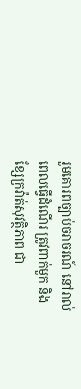រួមគោរពច្បាប់ចរាចរណ៍ នៅរាល់ពេលធ្វើដំណើរ ត្រូវពាក់មួក និងខ្សែក្រវ៉ាត់សុវត្ថិភាព ជា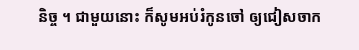និច្ច ។ ជាមួយនោះ ក៏សូមអប់រំកូនចៅ ឲ្យជៀសចាក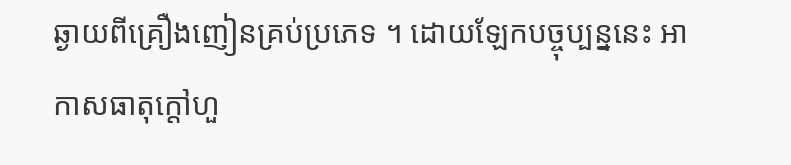ឆ្ងាយពីគ្រឿងញៀនគ្រប់ប្រភេទ ។ ដោយឡែកបច្ចុប្បន្ននេះ អាកាសធាតុក្ដៅហួ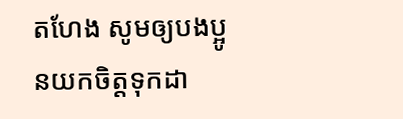តហែង សូមឲ្យបងប្អូនយកចិត្តទុកដា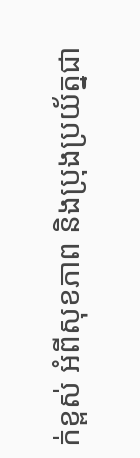ក់ខ្ពស់ អំពីសុខភាព និងប្រុងប្រយ័ត្នជា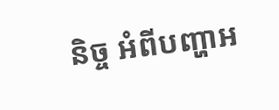និច្ច អំពីបញ្ហាអ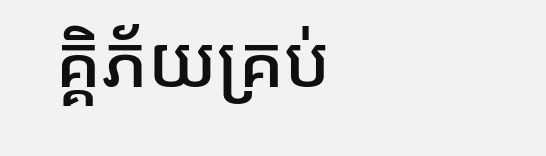គ្គិភ័យគ្រប់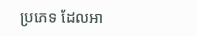ប្រភេទ ដែលអា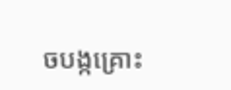ចបង្កគ្រោះ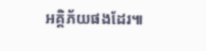អគ្គិភ័យផងដែរ៕